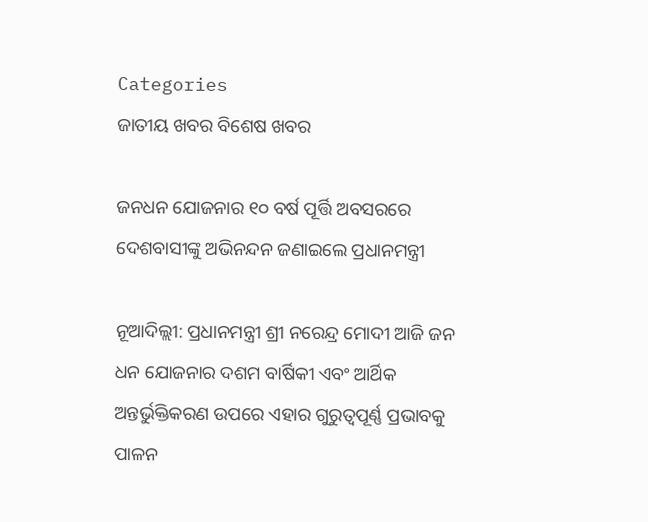Categories
ଜାତୀୟ ଖବର ବିଶେଷ ଖବର

ଜନଧନ ଯୋଜନାର ୧୦ ବର୍ଷ ପୂର୍ତ୍ତି ଅବସରରେ ଦେଶବାସୀଙ୍କୁ ଅଭିନନ୍ଦନ ଜଣାଇଲେ ପ୍ରଧାନମନ୍ତ୍ରୀ

ନୂଆଦିଲ୍ଲୀ: ପ୍ରଧାନମନ୍ତ୍ରୀ ଶ୍ରୀ ନରେନ୍ଦ୍ର ମୋଦୀ ଆଜି ଜନ ଧନ ଯୋଜନାର ଦଶମ ବାର୍ଷିକୀ ଏବଂ ଆର୍ଥିକ ଅନ୍ତର୍ଭୁକ୍ତିକରଣ ଉପରେ ଏହାର ଗୁରୁତ୍ୱପୂର୍ଣ୍ଣ ପ୍ରଭାବକୁ ପାଳନ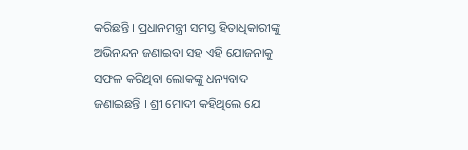କରିଛନ୍ତି । ପ୍ରଧାନମନ୍ତ୍ରୀ ସମସ୍ତ ହିତାଧିକାରୀଙ୍କୁ ଅଭିନନ୍ଦନ ଜଣାଇବା ସହ ଏହି ଯୋଜନାକୁ ସଫଳ କରିଥିବା ଲୋକଙ୍କୁ ଧନ୍ୟବାଦ ଜଣାଇଛନ୍ତି । ଶ୍ରୀ ମୋଦୀ କହିଥିଲେ ଯେ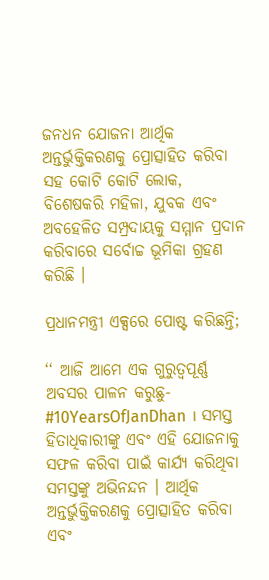ଜନଧନ ଯୋଜନା ଆର୍ଥିକ ଅନ୍ତର୍ଭୁକ୍ତିକରଣକୁ ପ୍ରୋତ୍ସାହିତ କରିବା ସହ କୋଟି କୋଟି ଲୋକ, ବିଶେଷକରି ମହିଳା, ଯୁବକ ଏବଂ ଅବହେଳିତ ସମ୍ପ୍ରଦାୟକୁ ସମ୍ମାନ ପ୍ରଦାନ କରିବାରେ ସର୍ବୋଚ୍ଚ ଭୂମିକା ଗ୍ରହଣ କରିଛି ।

ପ୍ରଧାନମନ୍ତ୍ରୀ ଏକ୍ସରେ ପୋଷ୍ଟ କରିଛନ୍ତି;

‘‘ ଆଜି ଆମେ ଏକ ଗୁରୁତ୍ୱପୂର୍ଣ୍ଣ ଅବସର ପାଳନ କରୁଛୁ- #10YearsOfJanDhan । ସମସ୍ତ ହିତାଧିକାରୀଙ୍କୁ ଏବଂ ଏହି ଯୋଜନାକୁ ସଫଳ କରିବା ପାଇଁ କାର୍ଯ୍ୟ କରିଥିବା ସମସ୍ତଙ୍କୁ ଅଭିନନ୍ଦନ । ଆର୍ଥିକ ଅନ୍ତର୍ଭୁକ୍ତିକରଣକୁ ପ୍ରୋତ୍ସାହିତ କରିବା ଏବଂ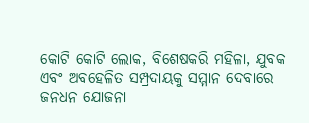କୋଟି କୋଟି ଲୋକ, ବିଶେଷକରି ମହିଳା, ଯୁବକ ଏବଂ ଅବହେଳିତ ସମ୍ପ୍ରଦାୟକୁ ସମ୍ମାନ ଦେବାରେ ଜନଧନ ଯୋଜନା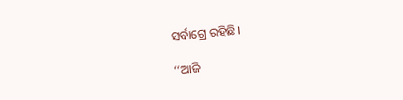ସର୍ବାଗ୍ରେ ରହିଛି।

‘‘ଆଜି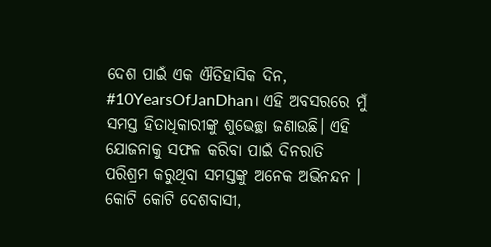ଦେଶ ପାଇଁ ଏକ ଐତିହାସିକ ଦିନ, #10YearsOfJanDhan। ଏହି ଅବସରରେ ମୁଁ ସମସ୍ତ ହିତାଧିକାରୀଙ୍କୁ ଶୁଭେଚ୍ଛା ଜଣାଉଛି। ଏହି ଯୋଜନାକୁ ସଫଳ କରିବା ପାଇଁ ଦିନରାତି ପରିଶ୍ରମ କରୁଥିବା ସମସ୍ତଙ୍କୁ ଅନେକ ଅଭିନନ୍ଦନ । କୋଟି କୋଟି ଦେଶବାସୀ,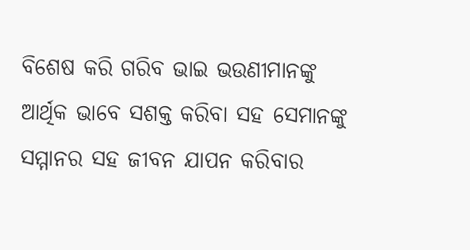ବିଶେଷ କରି ଗରିବ ଭାଇ ଭଉଣୀମାନଙ୍କୁ ଆର୍ଥିକ ଭାବେ ସଶକ୍ତ କରିବା ସହ ସେମାନଙ୍କୁ ସମ୍ମାନର ସହ ଜୀବନ ଯାପନ କରିବାର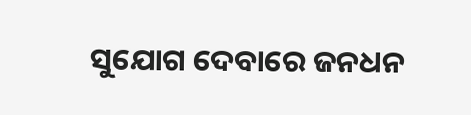ସୁଯୋଗ ଦେବାରେ ଜନଧନ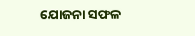ଯୋଜନା ସଫଳ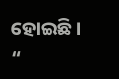ହୋଇଛି। “